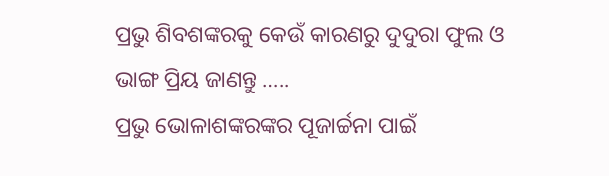ପ୍ରଭୁ ଶିବଶଙ୍କରକୁ କେଉଁ କାରଣରୁ ଦୁଦୁରା ଫୁଲ ଓ ଭାଙ୍ଗ ପ୍ରିୟ ଜାଣନ୍ତୁ …..
ପ୍ରଭୁ ଭୋଳାଶଙ୍କରଙ୍କର ପୂଜାର୍ଚ୍ଚନା ପାଇଁ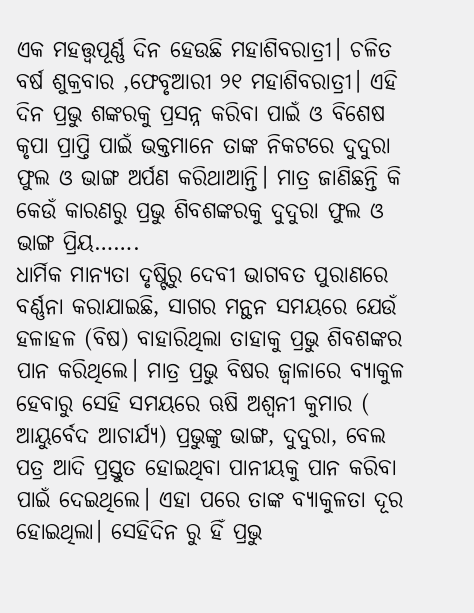ଏକ ମହତ୍ତ୍ୱପୂର୍ଣ୍ଣ ଦିନ ହେଉଛି ମହାଶିବରାତ୍ରୀ। ଚଳିତ ବର୍ଷ ଶୁକ୍ରବାର ,ଫେବୃଆରୀ ୨୧ ମହାଶିବରାତ୍ରୀ। ଏହି ଦିନ ପ୍ରଭୁ ଶଙ୍କରକୁ ପ୍ରସନ୍ନ କରିବା ପାଇଁ ଓ ବିଶେଷ କୃପା ପ୍ରାପ୍ତି ପାଇଁ ଭକ୍ତମାନେ ତାଙ୍କ ନିକଟରେ ଦୁଦୁରା ଫୁଲ ଓ ଭାଙ୍ଗ ଅର୍ପଣ କରିଥାଆନ୍ତି। ମାତ୍ର ଜାଣିଛନ୍ତି କି କେଉଁ କାରଣରୁ ପ୍ରଭୁ ଶିବଶଙ୍କରକୁ ଦୁଦୁରା ଫୁଲ ଓ ଭାଙ୍ଗ ପ୍ରିୟ…….
ଧାର୍ମିକ ମାନ୍ୟତା ଦୃଷ୍ଟିରୁ ଦେବୀ ଭାଗବତ ପୁରାଣରେ ବର୍ଣ୍ଣନା କରାଯାଇଛି, ସାଗର ମନ୍ଥନ ସମୟରେ ଯେଉଁ ହଳାହଳ (ବିଷ) ବାହାରିଥିଲା ତାହାକୁ ପ୍ରଭୁ ଶିବଶଙ୍କର ପାନ କରିଥିଲେ। ମାତ୍ର ପ୍ରଭୁ ବିଷର ଜ୍ୱାଳାରେ ବ୍ୟାକୁଳ ହେବାରୁ ସେହି ସମୟରେ ଋଷି ଅଶ୍ୱନୀ କୁମାର ( ଆୟୁର୍ବେଦ ଆଚାର୍ଯ୍ୟ) ପ୍ରଭୁଙ୍କୁ ଭାଙ୍ଗ, ଦୁଦୁରା, ବେଲ ପତ୍ର ଆଦି ପ୍ରସ୍ତୁତ ହୋଇଥିବା ପାନୀୟକୁ ପାନ କରିବା ପାଇଁ ଦେଇଥିଲେ। ଏହା ପରେ ତାଙ୍କ ବ୍ୟାକୁଳତା ଦୂର ହୋଇଥିଲା। ସେହିଦିନ ରୁ ହିଁ ପ୍ରଭୁ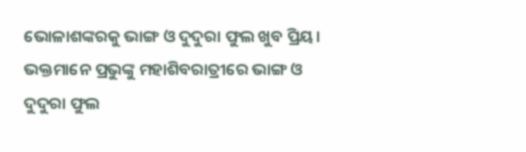ଭୋଳାଶଙ୍କରକୁ ଭାଙ୍ଗ ଓ ଦୁଦୁରା ଫୁଲ ଖୁବ ପ୍ରିୟ। ଭକ୍ତମାନେ ପ୍ରଭୁଙ୍କୁ ମହାଶିବରାତ୍ରୀରେ ଭାଙ୍ଗ ଓ ଦୁଦୁରା ଫୁଲ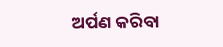ଅର୍ପଣ କରିବା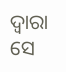ଦ୍ୱାରା ସେ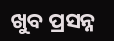ଖୁବ ପ୍ରସନ୍ନ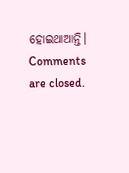ହୋଇଥାଆନ୍ତି।
Comments are closed.